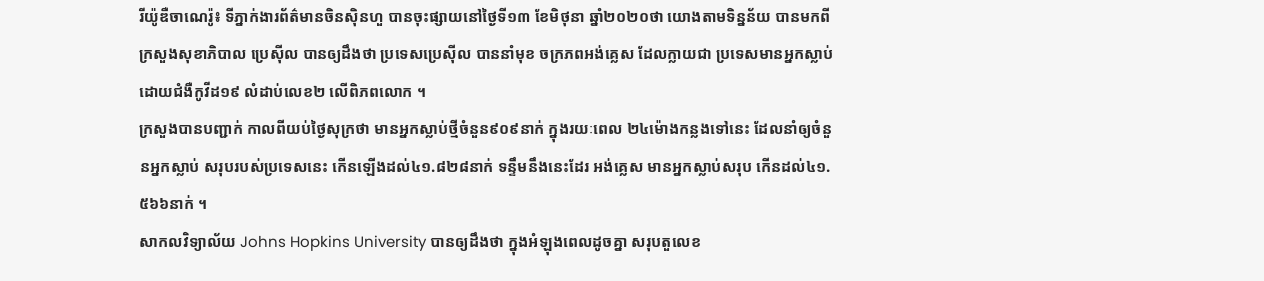រីយ៉ូឌឺចាណេរ៉ូ៖ ទីភ្នាក់ងារព័ត៌មានចិនស៊ិនហួ បានចុះផ្សាយនៅថ្ងៃទី១៣ ខែមិថុនា ឆ្នាំ២០២០ថា យោងតាមទិន្នន័យ បានមកពីក្រសួងសុខាភិបាល ប្រេស៊ីល បានឲ្យដឹងថា ប្រទេសប្រេស៊ីល បាននាំមុខ ចក្រភពអង់គ្លេស ដែលក្លាយជា ប្រទេសមានអ្នកស្លាប់ ដោយជំងឺកូវីដ១៩ លំដាប់លេខ២ លើពិភពលោក ។
ក្រសួងបានបញ្ជាក់ កាលពីយប់ថ្ងៃសុក្រថា មានអ្នកស្លាប់ថ្មីចំនួន៩០៩នាក់ ក្នុងរយៈពេល ២៤ម៉ោងកន្លងទៅនេះ ដែលនាំឲ្យចំនួនអ្នកស្លាប់ សរុបរបស់ប្រទេសនេះ កើនឡើងដល់៤១.៨២៨នាក់ ទន្ទឹមនឹងនេះដែរ អង់គ្លេស មានអ្នកស្លាប់សរុប កើនដល់៤១.៥៦៦នាក់ ។
សាកលវិទ្យាល័យ Johns Hopkins University បានឲ្យដឹងថា ក្នុងអំឡុងពេលដូចគ្នា សរុបតួលេខ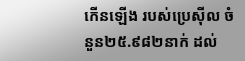កើនឡើង របស់ប្រេស៊ីល ចំនួន២៥.៩៨២នាក់ ដល់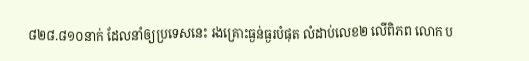៨២៨.៨១០នាក់ ដែលនាំឲ្យប្រទេសនេះ រងគ្រោះធ្ងន់ធ្ងរបំផុត លំដាប់លេខ២ លើពិភព លោក ប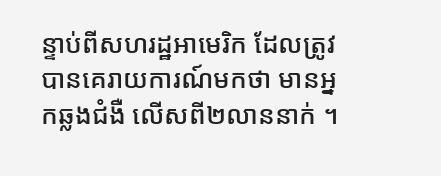ន្ទាប់ពីសហរដ្ឋអាមេរិក ដែលត្រូវបានគេរាយការណ៍មកថា មានអ្នកឆ្លងជំងឺ លើសពី២លាននាក់ ។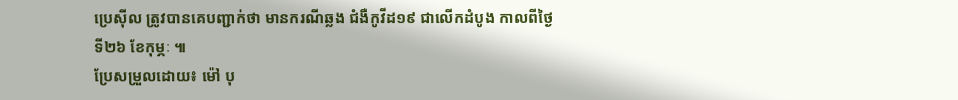ប្រេស៊ីល ត្រូវបានគេបញ្ជាក់ថា មានករណីឆ្លង ជំងឺកូវីដ១៩ ជាលើកដំបូង កាលពីថ្ងៃទី២៦ ខែកុម្ភៈ ៕
ប្រែសម្រួលដោយ៖ ម៉ៅ បុ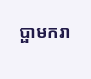ប្ផាមករា